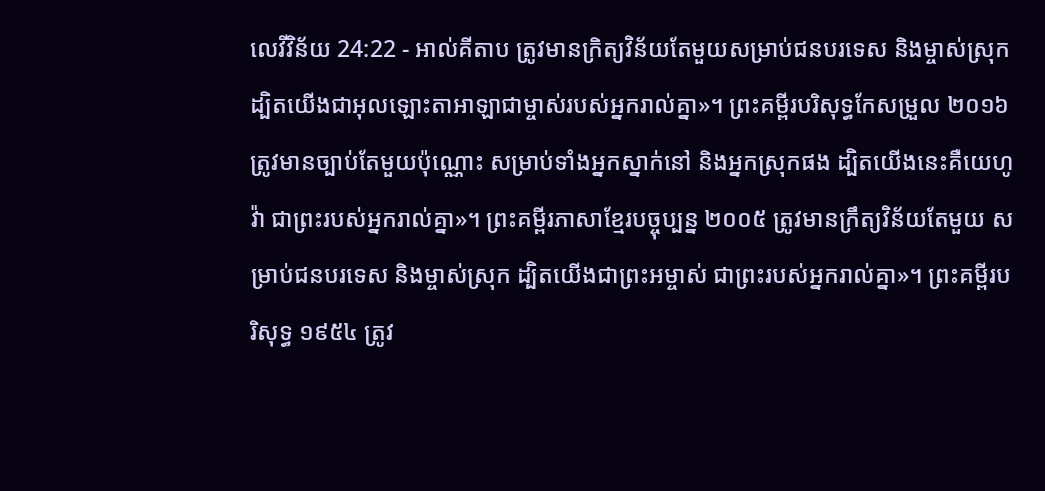លេវីវិន័យ 24:22 - អាល់គីតាប ត្រូវមានក្រិត្យវិន័យតែមួយសម្រាប់ជនបរទេស និងម្ចាស់ស្រុក ដ្បិតយើងជាអុលឡោះតាអាឡាជាម្ចាស់របស់អ្នករាល់គ្នា»។ ព្រះគម្ពីរបរិសុទ្ធកែសម្រួល ២០១៦ ត្រូវមានច្បាប់តែមួយប៉ុណ្ណោះ សម្រាប់ទាំងអ្នកស្នាក់នៅ និងអ្នកស្រុកផង ដ្បិតយើងនេះគឺយេហូវ៉ា ជាព្រះរបស់អ្នករាល់គ្នា»។ ព្រះគម្ពីរភាសាខ្មែរបច្ចុប្បន្ន ២០០៥ ត្រូវមានក្រឹត្យវិន័យតែមួយ សម្រាប់ជនបរទេស និងម្ចាស់ស្រុក ដ្បិតយើងជាព្រះអម្ចាស់ ជាព្រះរបស់អ្នករាល់គ្នា»។ ព្រះគម្ពីរបរិសុទ្ធ ១៩៥៤ ត្រូវ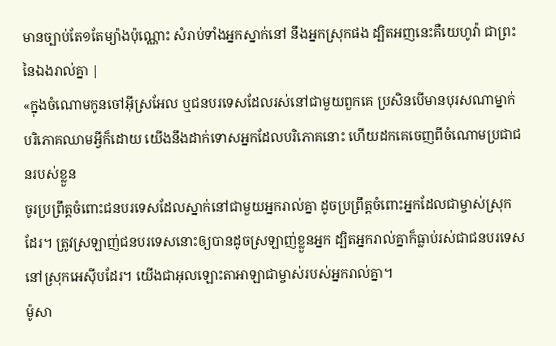មានច្បាប់តែ១តែម្យ៉ាងប៉ុណ្ណោះ សំរាប់ទាំងអ្នកស្នាក់នៅ នឹងអ្នកស្រុកផង ដ្បិតអញនេះគឺយេហូវ៉ា ជាព្រះនៃឯងរាល់គ្នា |
«ក្នុងចំណោមកូនចៅអ៊ីស្រអែល ឬជនបរទេសដែលរស់នៅជាមួយពួកគេ ប្រសិនបើមានបុរសណាម្នាក់បរិភោគឈាមអ្វីក៏ដោយ យើងនឹងដាក់ទោសអ្នកដែលបរិភោគនោះ ហើយដកគេចេញពីចំណោមប្រជាជនរបស់ខ្លួន
ចូរប្រព្រឹត្តចំពោះជនបរទេសដែលស្នាក់នៅជាមួយអ្នករាល់គ្នា ដូចប្រព្រឹត្តចំពោះអ្នកដែលជាម្ចាស់ស្រុកដែរ។ ត្រូវស្រឡាញ់ជនបរទេសនោះឲ្យបានដូចស្រឡាញ់ខ្លួនអ្នក ដ្បិតអ្នករាល់គ្នាក៏ធ្លាប់រស់ជាជនបរទេសនៅស្រុកអេស៊ីបដែរ។ យើងជាអុលឡោះតាអាឡាជាម្ចាស់របស់អ្នករាល់គ្នា។
ម៉ូសា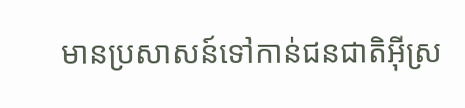មានប្រសាសន៍ទៅកាន់ជនជាតិអ៊ីស្រ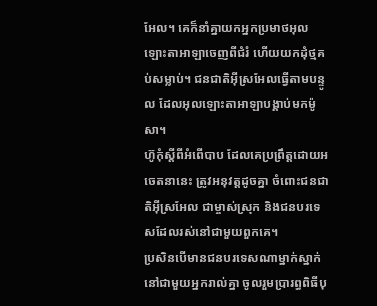អែល។ គេក៏នាំគ្នាយកអ្នកប្រមាថអុលឡោះតាអាឡាចេញពីជំរំ ហើយយកដុំថ្មគប់សម្លាប់។ ជនជាតិអ៊ីស្រអែលធ្វើតាមបន្ទូល ដែលអុលឡោះតាអាឡាបង្គាប់មកម៉ូសា។
ហ៊ូកុំស្តីពីអំពើបាប ដែលគេប្រព្រឹត្តដោយអចេតនានេះ ត្រូវអនុវត្តដូចគ្នា ចំពោះជនជាតិអ៊ីស្រអែល ជាម្ចាស់ស្រុក និងជនបរទេសដែលរស់នៅជាមួយពួកគេ។
ប្រសិនបើមានជនបរទេសណាម្នាក់ស្នាក់នៅជាមួយអ្នករាល់គ្នា ចូលរួមប្រារព្ធពិធីបុ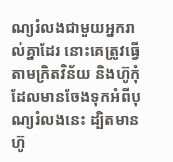ណ្យរំលងជាមួយអ្នករាល់គ្នាដែរ នោះគេត្រូវធ្វើតាមក្រិតវិន័យ និងហ៊ូកុំដែលមានចែងទុកអំពីបុណ្យរំលងនេះ ដ្បិតមានហ៊ូ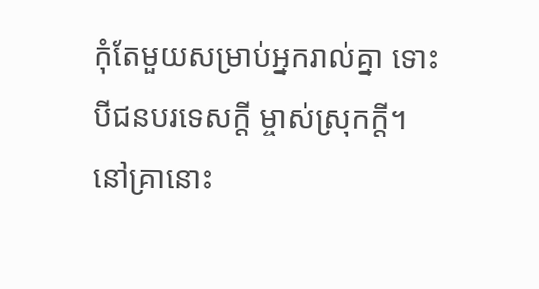កុំតែមួយសម្រាប់អ្នករាល់គ្នា ទោះបីជនបរទេសក្តី ម្ចាស់ស្រុកក្តី។
នៅគ្រានោះ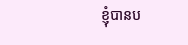ខ្ញុំបានប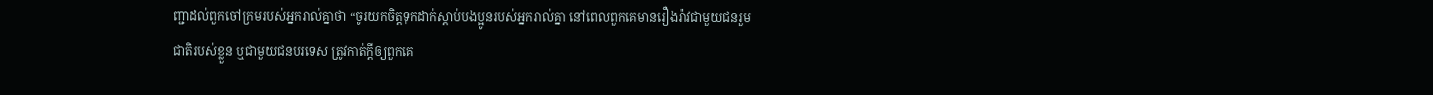ញ្ជាដល់ពួកចៅក្រមរបស់អ្នករាល់គ្នាថា “ចូរយកចិត្តទុកដាក់ស្តាប់បងប្អូនរបស់អ្នករាល់គ្នា នៅពេលពួកគេមានរឿងរ៉ាវជាមួយជនរួមជាតិរបស់ខ្លួន ឬជាមួយជនបរទេស ត្រូវកាត់ក្តីឲ្យពួកគេ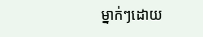ម្នាក់ៗដោយ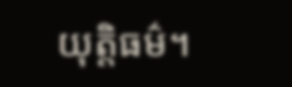យុត្តិធម៌។